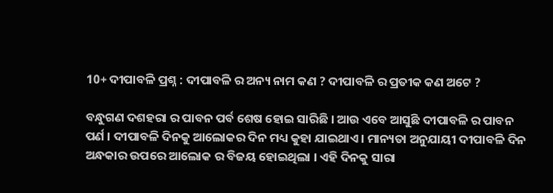10+ ଦୀପାବଳି ପ୍ରଶ୍ନ : ଦୀପାବଳି ର ଅନ୍ୟ ନାମ କଣ ? ଦୀପାବଳି ର ପ୍ରତୀକ କଣ ଅଟେ ?

ବନ୍ଧୁଗଣ ଦଶହରା ର ପାବନ ପର୍ବ ଶେଷ ହୋଇ ସାରିଛି । ଆଉ ଏବେ ଆସୁଛି ଦୀପାବଳି ର ପାବନ ପର୍ଣ । ଦୀପାବଳି ଦିନକୁ ଆଲୋକର ଦିନ ମଧ୍ୟ କୁହା ଯାଇଥାଏ । ମାନ୍ୟତା ଅନୁଯାୟୀ ଦୀପାବଳି ଦିନ ଅନ୍ଧକାର ଉପରେ ଆଲୋକ ର ବିଜୟ ହୋଇଥିଲା । ଏହି ଦିନକୁ ସାରା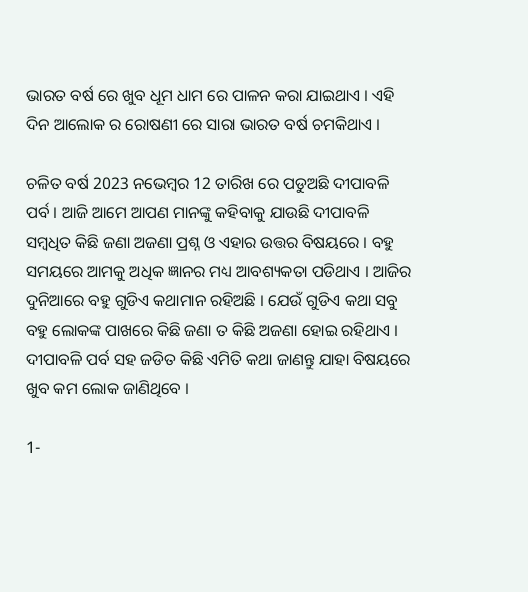ଭାରତ ବର୍ଷ ରେ ଖୁବ ଧୂମ ଧାମ ରେ ପାଳନ କରା ଯାଇଥାଏ । ଏହି ଦିନ ଆଲୋକ ର ରୋଷଣୀ ରେ ସାରା ଭାରତ ବର୍ଷ ଚମକିଥାଏ ।

ଚଳିତ ବର୍ଷ 2023 ନଭେମ୍ବର 12 ତାରିଖ ରେ ପଡୁଅଛି ଦୀପାବଳି ପର୍ବ । ଆଜି ଆମେ ଆପଣ ମାନଙ୍କୁ କହିବାକୁ ଯାଉଛି ଦୀପାବଳି ସମ୍ବଧିତ କିଛି ଜଣା ଅଜଣା ପ୍ରଶ୍ନ ଓ ଏହାର ଉତ୍ତର ବିଷୟରେ । ବହୁ ସମୟରେ ଆମକୁ ଅଧିକ ଜ୍ଞାନର ମଧ୍ୟ ଆବଶ୍ୟକତା ପଡିଥାଏ । ଆଜିର ଦୁନିଆରେ ବହୁ ଗୁଡିଏ କଥାମାନ ରହିଅଛି । ଯେଉଁ ଗୁଡିଏ କଥା ସବୁ ବହୁ ଲୋକଙ୍କ ପାଖରେ କିଛି ଜଣା ତ କିଛି ଅଜଣା ହୋଇ ରହିଥାଏ । ଦୀପାବଳି ପର୍ବ ସହ ଜଡିତ କିଛି ଏମିତି କଥା ଜାଣନ୍ତୁ ଯାହା ବିଷୟରେ ଖୁବ କମ ଲୋକ ଜାଣିଥିବେ ।

1-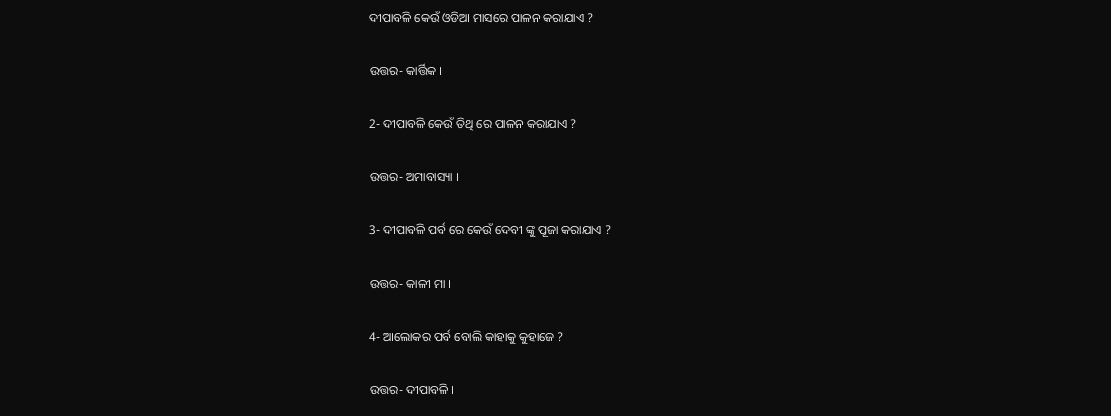ଦୀପାବଳି କେଉଁ ଓଡିଆ ମାସରେ ପାଳନ କରାଯାଏ ?

ଉତ୍ତର- କାର୍ତ୍ତିକ ।

2- ଦୀପାବଳି କେଉଁ ତିଥି ରେ ପାଳନ କରାଯାଏ ?

ଉତ୍ତର- ଅମାବାସ୍ୟା ।

3- ଦୀପାବଳି ପର୍ବ ରେ କେଉଁ ଦେବୀ ଙ୍କୁ ପୂଜା କରାଯାଏ ?

ଉତ୍ତର- କାଳୀ ମା ।

4- ଆଲୋକର ପର୍ବ ବୋଲି କାହାକୁ କୁହାଜେ ?

ଉତ୍ତର- ଦୀପାବଳି ।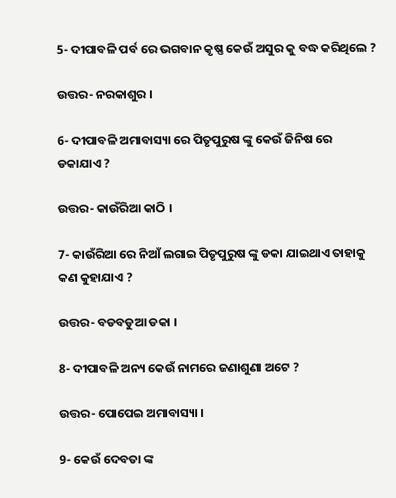5- ଦୀପାବଳି ପର୍ବ ରେ ଭଗବାନ କୃଷ୍ଣ କେଉଁ ଅସୁର କୁ ବଦ୍ଧ କରିଥିଲେ ?

ଉତ୍ତର- ନରକାଶୁର ।

6- ଦୀପାବଳି ଅମାବାସ୍ୟା ରେ ପିତୃପୁରୁଷ ଙ୍କୁ କେଉଁ ଜିନିଷ ରେ ଡକାଯାଏ ?

ଉତ୍ତର- କାଉଁରିଆ କାଠି ।

7- କାଉଁରିଆ ରେ ନିଆଁ ଲଗାଇ ପିତୃପୁରୁଷ ଙ୍କୁ ଡକା ଯାଇଥାଏ ତାହାକୁ କଣ କୁହାଯାଏ ?

ଉତ୍ତର- ବଡବଡୁଆ ଡକା ।

8- ଦୀପାବଳି ଅନ୍ୟ କେଉଁ ନାମରେ ଜଣାଶୁଣା ଅଟେ ?

ଉତ୍ତର- ପୋପେଇ ଅମାବାସ୍ୟା ।

9- କେଉଁ ଦେବତା ଙ୍କ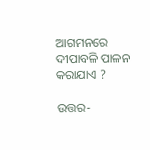ଆଗମନରେ ଦୀପାବଳି ପାଳନ କରାଯାଏ ?

ଉତ୍ତର-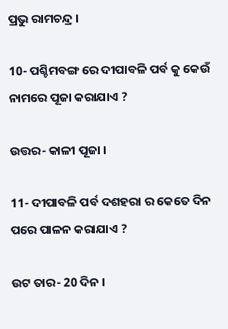ପ୍ରଭୁ ରାମଚନ୍ଦ୍ର ।

10- ପଶ୍ଚିମବଙ୍ଗ ରେ ଦୀପାବଳି ପର୍ବ କୁ କେଉଁ ନାମରେ ପୂଜା କରାଯାଏ ?

ଉତ୍ତର- କାଳୀ ପୂଜା ।

11- ଦୀପାବଳି ପର୍ବ ଦଶହରା ର କେତେ ଦିନ ପରେ ପାଳନ କରାଯାଏ ?

ଉଟ ତାର- 20 ଦିନ ।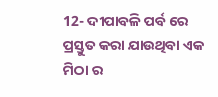12- ଦୀପାବଳି ପର୍ବ ରେ ପ୍ରସ୍ତୁତ କରା ଯାଉଥିବା ଏକ ମିଠା ର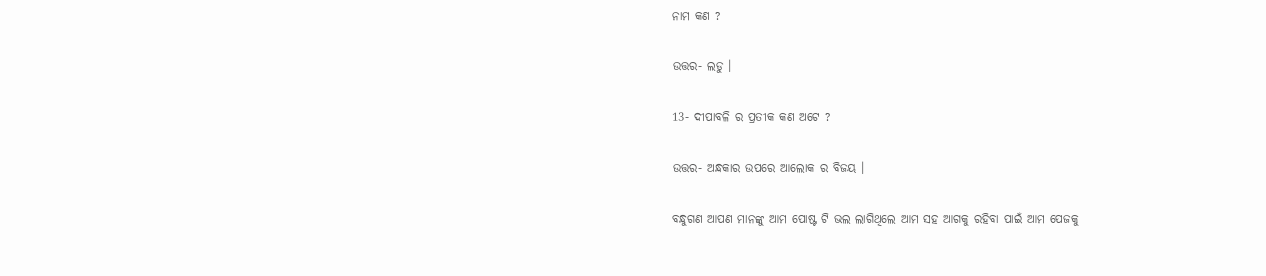ନାମ କଣ ?

ଉତ୍ତର- ଲଡୁ ।

13- ଦୀପାବଳି ର ପ୍ରତୀକ କଣ ଅଟେ ?

ଉତ୍ତର- ଅନ୍ଧକାର ଉପରେ ଆଲୋକ ର ବିଜୟ ।

ବନ୍ଧୁଗଣ ଆପଣ ମାନଙ୍କୁ ଆମ ପୋଷ୍ଟ ଟି ଭଲ ଲାଗିଥିଲେ ଆମ ସହ ଆଗକୁ ରହିବା ପାଇଁ ଆମ ପେଜକୁ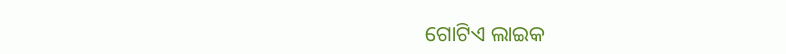ଗୋଟିଏ ଲାଇକ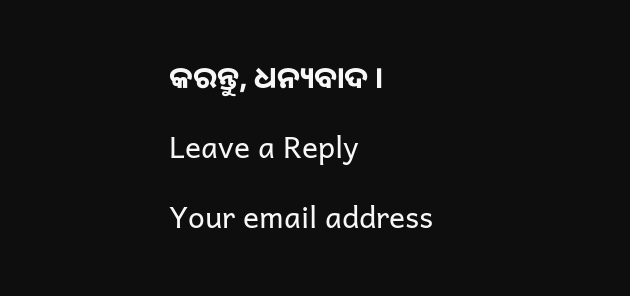କରନ୍ତୁ, ଧନ୍ୟବାଦ ।

Leave a Reply

Your email address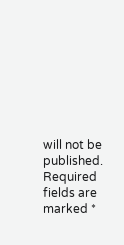will not be published. Required fields are marked *